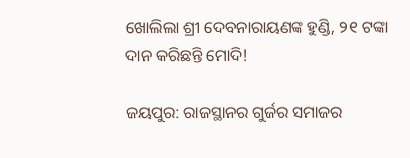ଖୋଲିଲା ଶ୍ରୀ ଦେବନାରାୟଣଙ୍କ ହୁଣ୍ଡି, ୨୧ ଟଙ୍କା ଦାନ କରିଛନ୍ତି ମୋଦି!

ଜୟପୁର: ରାଜସ୍ଥାନର ଗୁର୍ଜର ସମାଜର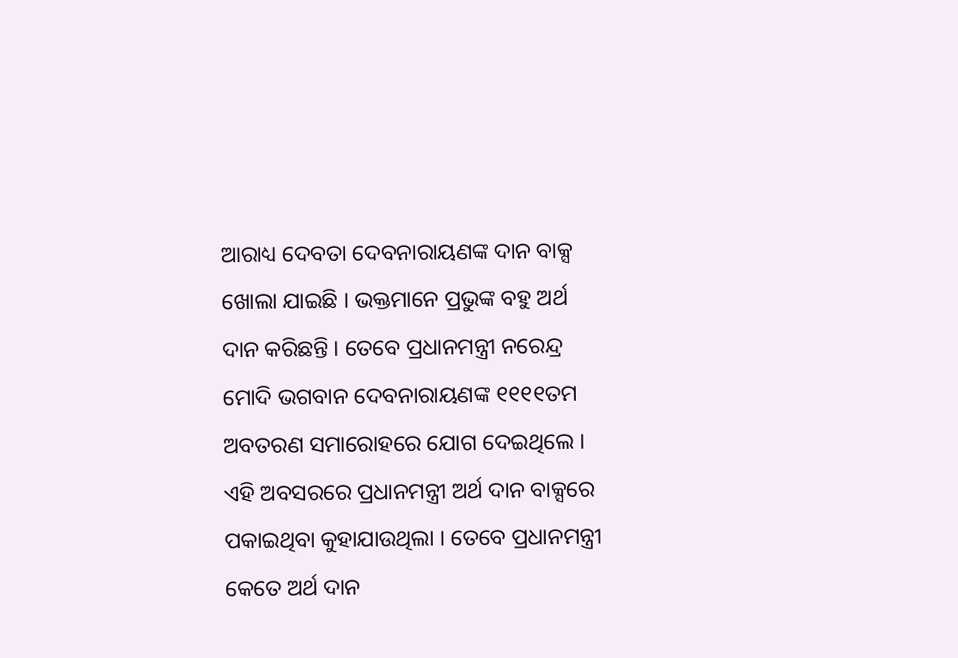ଆରାଧ୍ୟ ଦେବତା ଦେବନାରାୟଣଙ୍କ ଦାନ ବାକ୍ସ ଖୋଲା ଯାଇଛି । ଭକ୍ତମାନେ ପ୍ରଭୁଙ୍କ ବହୁ ଅର୍ଥ ଦାନ କରିଛନ୍ତି । ତେବେ ପ୍ରଧାନମନ୍ତ୍ରୀ ନରେନ୍ଦ୍ର ମୋଦି ଭଗବାନ ଦେବନାରାୟଣଙ୍କ ୧୧୧୧ତମ ଅବତରଣ ସମାରୋହରେ ଯୋଗ ଦେଇଥିଲେ । ଏହି ଅବସରରେ ପ୍ରଧାନମନ୍ତ୍ରୀ ଅର୍ଥ ଦାନ ବାକ୍ସରେ ପକାଇଥିବା କୁହାଯାଉଥିଲା । ତେବେ ପ୍ରଧାନମନ୍ତ୍ରୀ କେତେ ଅର୍ଥ ଦାନ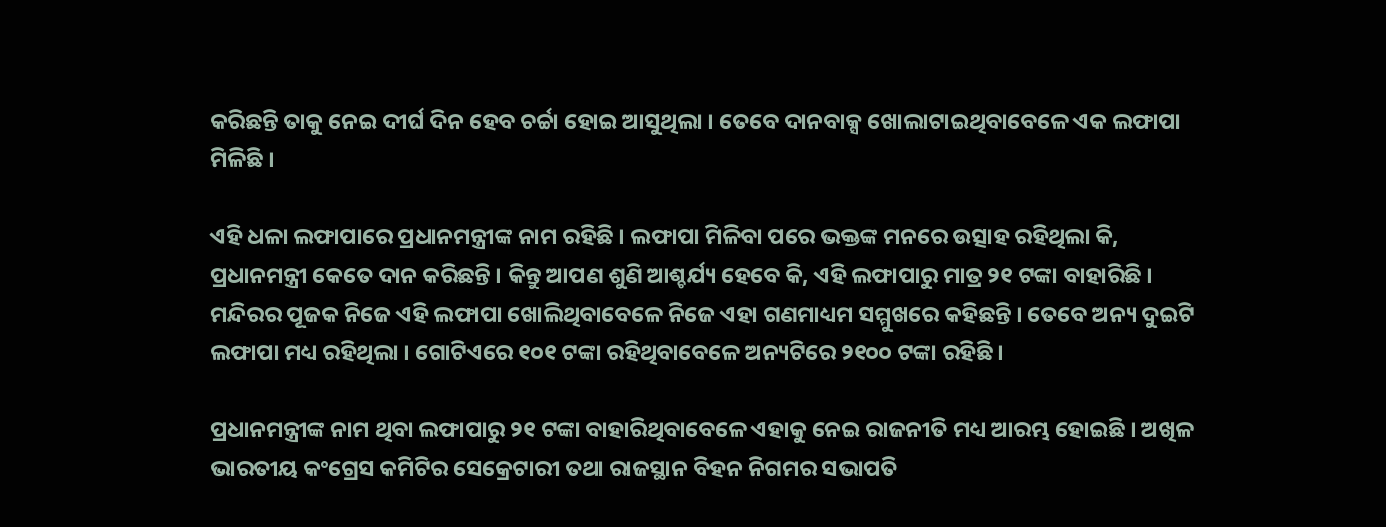କରିଛନ୍ତି ତାକୁ ନେଇ ଦୀର୍ଘ ଦିନ ହେବ ଚର୍ଚ୍ଚା ହୋଇ ଆସୁଥିଲା । ତେବେ ଦାନବାକ୍ସ ଖୋଲାଟାଇଥିବାବେଳେ ଏକ ଲଫାପା ମିଳିଛି ।

ଏହି ଧଳା ଲଫାପାରେ ପ୍ରଧାନମନ୍ତ୍ରୀଙ୍କ ନାମ ରହିଛି । ଲଫାପା ମିଳିବା ପରେ ଭକ୍ତଙ୍କ ମନରେ ଉତ୍ସାହ ରହିଥିଲା କି, ପ୍ରଧାନମନ୍ତ୍ରୀ କେତେ ଦାନ କରିଛନ୍ତି । କିନ୍ତୁ ଆପଣ ଶୁଣି ଆଶ୍ଚର୍ଯ୍ୟ ହେବେ କି, ଏହି ଲଫାପାରୁ ମାତ୍ର ୨୧ ଟଙ୍କା ବାହାରିଛି । ମନ୍ଦିରର ପୂଜକ ନିଜେ ଏହି ଲଫାପା ଖୋଲିଥିବାବେଳେ ନିଜେ ଏହା ଗଣମାଧ୍ୟମ ସମ୍ମୁଖରେ କହିଛନ୍ତି । ତେବେ ଅନ୍ୟ ଦୁଇଟି ଲଫାପା ମଧ୍ୟ ରହିଥିଲା । ଗୋଟିଏରେ ୧୦୧ ଟଙ୍କା ରହିଥିବାବେଳେ ଅନ୍ୟଟିରେ ୨୧୦୦ ଟଙ୍କା ରହିଛି ।

ପ୍ରଧାନମନ୍ତ୍ରୀଙ୍କ ନାମ ଥିବା ଲଫାପାରୁ ୨୧ ଟଙ୍କା ବାହାରିଥିବାବେଳେ ଏହାକୁ ନେଇ ରାଜନୀତି ମଧ୍ୟ ଆରମ୍ଭ ହୋଇଛି । ଅଖିଳ ଭାରତୀୟ କଂଗ୍ରେସ କମିଟିର ସେକ୍ରେଟାରୀ ତଥା ରାଜସ୍ଥାନ ବିହନ ନିଗମର ସଭାପତି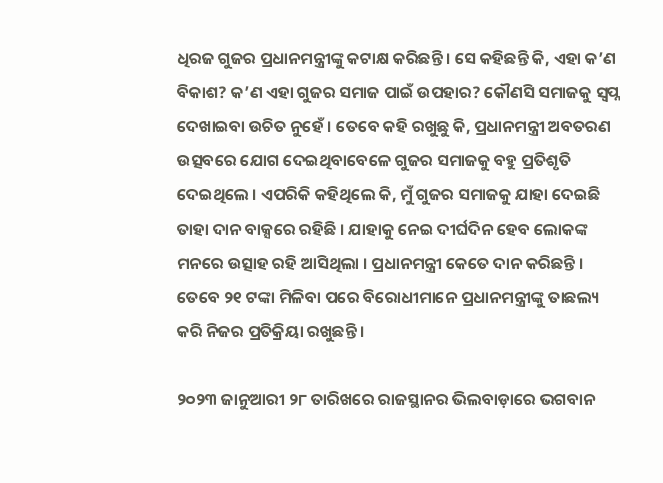ଧିରଜ ଗୁଜର ପ୍ରଧାନମନ୍ତ୍ରୀଙ୍କୁ କଟାକ୍ଷ କରିଛନ୍ତି । ସେ କହିଛନ୍ତି କି, ଏହା କ’ଣ ବିକାଶ? କ’ଣ ଏହା ଗୁଜର ସମାଜ ପାଇଁ ଉପହାର? କୌଣସି ସମାଜକୁ ସ୍ବପ୍ନ ଦେଖାଇବା ଉଚିତ ନୁହେଁ । ତେବେ କହି ରଖୁଛୁ କି, ପ୍ରଧାନମନ୍ତ୍ରୀ ଅବତରଣ ଉତ୍ସବରେ ଯୋଗ ଦେଇଥିବାବେଳେ ଗୁଜର ସମାଜକୁ ବହୁ ପ୍ରତିଶୃତି ଦେଇଥିଲେ । ଏପରିକି କହିଥିଲେ କି, ମୁଁ ଗୁଜର ସମାଜକୁ ଯାହା ଦେଇଛି ତାହା ଦାନ ବାକ୍ସରେ ରହିଛି । ଯାହାକୁ ନେଇ ଦୀର୍ଘଦିନ ହେବ ଲୋକଙ୍କ ମନରେ ଉତ୍ସାହ ରହି ଆସିଥିଲା । ପ୍ରଧାନମନ୍ତ୍ରୀ କେତେ ଦାନ କରିଛନ୍ତି । ତେବେ ୨୧ ଟଙ୍କା ମିଳିବା ପରେ ବିରୋଧୀମାନେ ପ୍ରଧାନମନ୍ତ୍ରୀଙ୍କୁ ତାଛଲ୍ୟ କରି ନିଜର ପ୍ରତିକ୍ରିୟା ରଖୁଛନ୍ତି ।

୨୦୨୩ ଜାନୁଆରୀ ୨୮ ତାରିଖରେ ରାଜସ୍ଥାନର ଭିଲବାଡ଼ାରେ ଭଗବାନ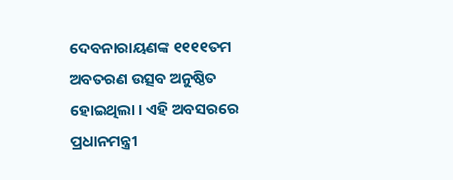ଦେବନାରାୟଣଙ୍କ ୧୧୧୧ତମ ଅବତରଣ ଉତ୍ସବ ଅନୁଷ୍ଠିତ ହୋଇଥିଲା । ଏହି ଅବସରରେ ପ୍ରଧାନମନ୍ତ୍ରୀ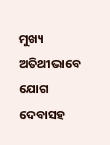ମୁଖ୍ୟ ଅତିଥୀଭାବେ ଯୋଗ ଦେବାସହ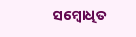ସମ୍ବୋଧିତ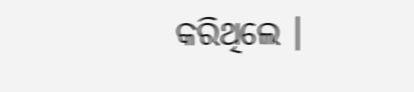କରିଥିଲେ ।